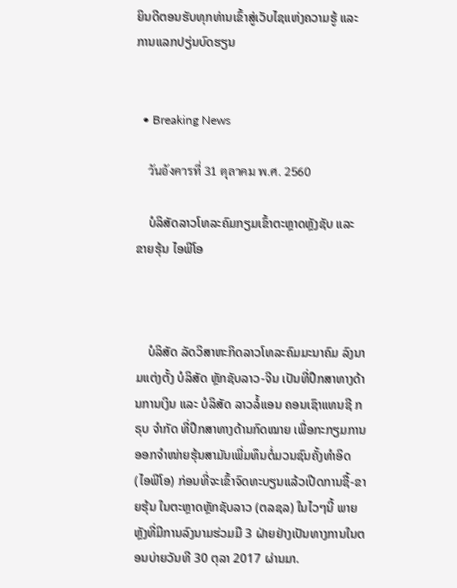ຍິນດີຕອນຮັບທຸກທ່ານເຂົ້າສູ່ເວັບໄຊແຫ່ງຄວາມຮູ້ ແລະ ການແລກປຽ່ນບົດຮຽນ


  • Breaking News

    วันอังคารที่ 31 ตุลาคม พ.ศ. 2560

    ບໍລິສັດລາວໂທລະຄົມກຽມເຂົ້າຕະຫຼາດຫຼັງຊັບ ແລະ ຂາຍຮຸ້ນ ໄອພີໂອ



    ບໍລິສັດ ລັດວິສາຫະກິດລາວໂທລະຄົມມະນາຄົມ ລົງນາມແຕ່ງຕັ້ງ ບໍລິສັດ ຫຼັກຊັບລາວ-ຈີນ ເປັນທີ່ປຶກສາທາງດ້ານການເງິນ ແລະ ບໍລິສັດ ລາວລໍ້ແອນ ຄອນເຊົາແທນຊີ ກຣຸບ ຈຳກັດ ທີ່ປຶກສາທາງດ້ານກົດໝາຍ ເພື່ອກະກຽມການອອກຈຳໜ່າຍຮຸ້ນສາມັນເພີ່ມທຶນຕໍ່ມວນຊົນຄັ້ງທຳອິດ (ໄອພີໂອ) ກ່ອນທີ່ຈະເຂົ້າຈົດທະບຽນແລ້ວເປີດການຊື້-ຂາຍຮຸ້ນ ໃນຕະຫຼາດຫຼັກຊັບລາວ (ຕລຊລ) ໃນໄວໆນີ້ ພາຍຫຼັງທີ່ມີການລົງນາມຮ່ວມມື 3 ຝ່າຍຢ່າງເປັນທາງການໃນຕອນບ່າຍວັນທີ 30 ຕຸລາ 2017 ຜ່ານມາ.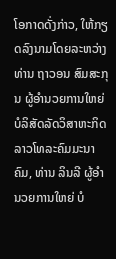ໂອກາດດັ່ງກ່າວ, ໃຫ້ກຽດລົງນາມໂດຍລະຫວ່າງທ່ານ ຖາວອນ ສົມສະກຸນ ຜູ້ອຳນວຍການໃຫຍ່ບໍລິສັດລັດວິສາຫະກິດລາວໂທລະຄົມມະນາຄົມ, ທ່ານ ລິນລີ ຜູ້ອຳນວຍການໃຫຍ່ ບໍ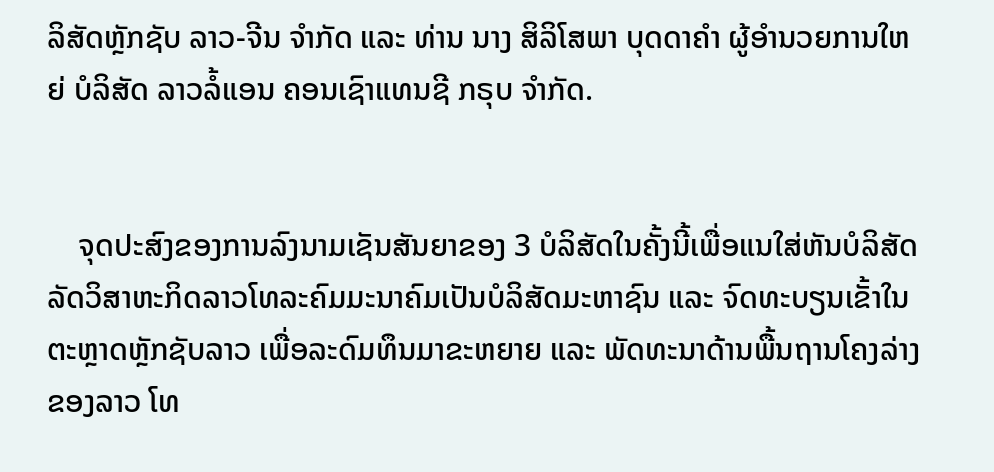ລິສັດຫຼັກຊັບ ລາວ-ຈີນ ຈຳກັດ ແລະ ທ່ານ ນາງ ສິລິໂສພາ ບຸດດາຄຳ ຜູ້ອຳນວຍການໃຫຍ່ ບໍລິສັດ ລາວລໍ້ແອນ ຄອນເຊົາແທນຊີ ກຣຸບ ຈຳກັດ.


    ຈຸດປະສົງຂອງການລົງນາມເຊັນສັນຍາຂອງ 3 ບໍລິສັດໃນຄັ້ງນີ້ເພື່ອແນໃສ່ຫັນບໍລິສັດລັດວິສາຫະກິດລາວໂທລະຄົມມະນາຄົມເປັນບໍລິສັດມະຫາຊົນ ແລະ ຈົດທະບຽນເຂັ້າໃນຕະຫຼາດຫຼັກຊັບລາວ ເພື່ອລະດົມທຶນມາຂະຫຍາຍ ແລະ ພັດທະນາດ້ານພື້ນຖານໂຄງລ່າງຂອງລາວ ໂທ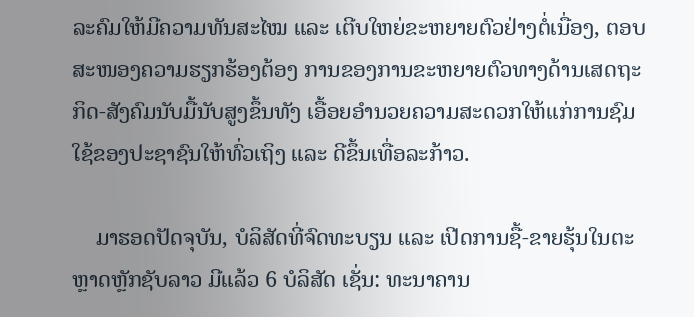ລະຄົມໃຫ້ມີຄວາມທັນສະໄໝ ແລະ ເຕີບໃຫຍ່ຂະຫຍາຍຕົວຢ່າງຕໍ່ເນື່ອງ, ຕອບສະໜອງຄວາມຮຽກຮ້ອງຕ້ອງ ການຂອງການຂະຫຍາຍຕົວທາງດ້ານເສດຖະກິດ-ສັງຄົມນັບມື້ນັບສູງຂຶ້ນທັງ ເອື້ອຍອຳນວຍຄວາມສະດວກໃຫ້ແກ່ການຊົມໃຊ້ຂອງປະຊາຊົນໃຫ້ທົ່ວເຖິງ ແລະ ດີຂຶ້ນເທື່ອລະກ້າວ.

    ມາຮອດປັດຈຸບັນ, ບໍລິສັດທີ່ຈົດທະບຽນ ແລະ ເປີດການຊື້-ຂາຍຮຸ້ນໃນຕະຫຼາດຫຼັກຊັບລາວ ມີແລ້ວ 6 ບໍລິສັດ ເຊັ່ນ: ທະນາຄານ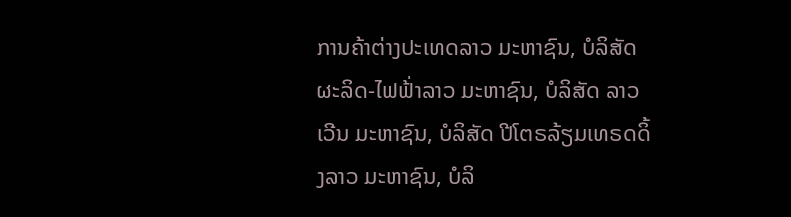ການຄ້າຕ່າງປະເທດລາວ ມະຫາຊົນ, ບໍລິສັດ ຜະລິດ-ໄຟຟ້່າລາວ ມະຫາຊົນ, ບໍລິສັດ ລາວເວີນ ມະຫາຊົນ, ບໍລິສັດ ປີໂຕຣລ້ຽມເທຣດດິ້ງລາວ ມະຫາຊົນ, ບໍລິ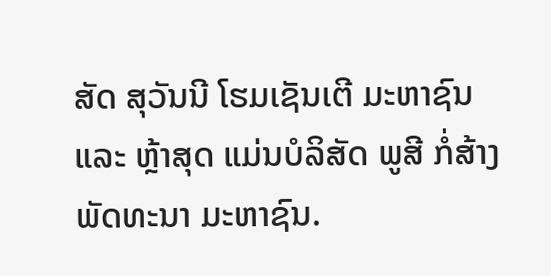ສັດ ສຸວັນນີ ໂຮມເຊັນເຕີ ມະຫາຊົນ ແລະ ຫຼ້າສຸດ ແມ່ນບໍລິສັດ ພູສີ ກໍ່ສ້າງພັດທະນາ ມະຫາຊົນ.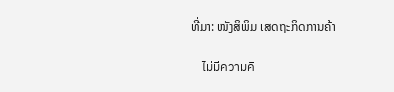ທີ່ມາ: ໜັງສິພິມ ເສດຖະກິດການຄ້າ

    ไม่มีความคิ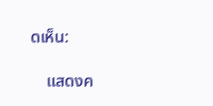ดเห็น:

    แสดงค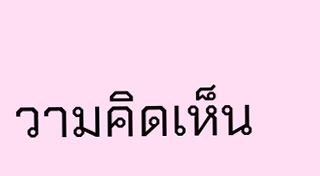วามคิดเห็น